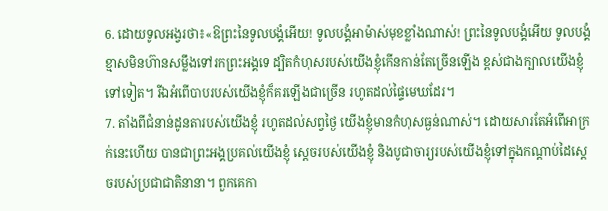6. ដោយទូលអង្វរថា៖«ឱព្រះនៃទូលបង្គំអើយ! ទូលបង្គំអាម៉ាស់មុខខ្លាំងណាស់! ព្រះនៃទូលបង្គំអើយ ទូលបង្គំខ្មាសមិនហ៊ានសម្លឹងទៅរកព្រះអង្គទេ ដ្បិតកំហុសរបស់យើងខ្ញុំកើនកាន់តែច្រើនឡើង ខ្ពស់ជាងក្បាលយើងខ្ញុំទៅទៀត។ រីឯអំពើបាបរបស់យើងខ្ញុំក៏គរឡើងជាច្រើន រហូតដល់ផ្ទៃមេឃដែរ។
7. តាំងពីជំនាន់ដូនតារបស់យើងខ្ញុំ រហូតដល់សព្វថ្ងៃ យើងខ្ញុំមានកំហុសធ្ងន់ណាស់។ ដោយសារតែអំពើអាក្រក់នេះហើយ បានជាព្រះអង្គប្រគល់យើងខ្ញុំ ស្ដេចរបស់យើងខ្ញុំ និងបូជាចារ្យរបស់យើងខ្ញុំទៅក្នុងកណ្ដាប់ដៃស្ដេចរបស់ប្រជាជាតិនានា។ ពួកគេកា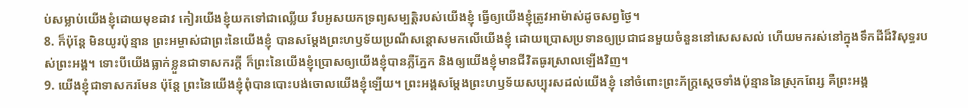ប់សម្លាប់យើងខ្ញុំដោយមុខដាវ កៀរយើងខ្ញុំយកទៅជាឈ្លើយ រឹបអូសយកទ្រព្យសម្បត្តិរបស់យើងខ្ញុំ ធ្វើឲ្យយើងខ្ញុំត្រូវអាម៉ាស់ដូចសព្វថ្ងៃ។
8. ក៏ប៉ុន្តែ មិនយូរប៉ុន្មាន ព្រះអម្ចាស់ជាព្រះនៃយើងខ្ញុំ បានសម្តែងព្រះហឫទ័យប្រណីសន្ដោសមកលើយើងខ្ញុំ ដោយប្រោសប្រទានឲ្យប្រជាជនមួយចំនួននៅសេសសល់ ហើយមករស់នៅក្នុងទឹកដីដ៏វិសុទ្ធរបស់ព្រះអង្គ។ ទោះបីយើងធ្លាក់ខ្លួនជាទាសករក្ដី ក៏ព្រះនៃយើងខ្ញុំប្រោសឲ្យយើងខ្ញុំបានភ្លឺភ្នែក និងឲ្យយើងខ្ញុំមានជីវិតធូរស្រាលឡើងវិញ។
9. យើងខ្ញុំជាទាសករមែន ប៉ុន្តែ ព្រះនៃយើងខ្ញុំពុំបានបោះបង់ចោលយើងខ្ញុំឡើយ។ ព្រះអង្គសម្តែងព្រះហឫទ័យសប្បុរសដល់យើងខ្ញុំ នៅចំពោះព្រះភ័ក្ត្រស្ដេចទាំងប៉ុន្មាននៃស្រុកពែរ្ស គឺព្រះអង្គ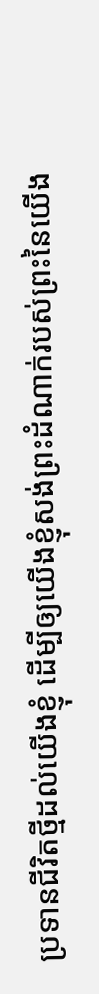ប្រទានជីវិតថ្មីដល់យើងខ្ញុំ ដើម្បីឲ្យយើងខ្ញុំសង់ព្រះដំណាក់របស់ព្រះនៃយើង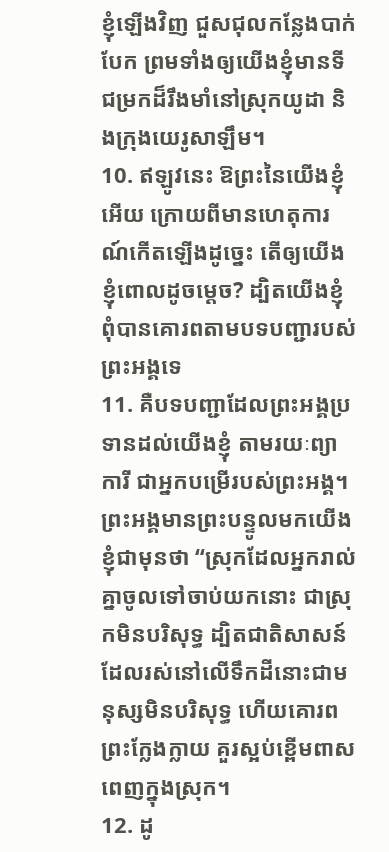ខ្ញុំឡើងវិញ ជួសជុលកន្លែងបាក់បែក ព្រមទាំងឲ្យយើងខ្ញុំមានទីជម្រកដ៏រឹងមាំនៅស្រុកយូដា និងក្រុងយេរូសាឡឹម។
10. ឥឡូវនេះ ឱព្រះនៃយើងខ្ញុំអើយ ក្រោយពីមានហេតុការណ៍កើតឡើងដូច្នេះ តើឲ្យយើងខ្ញុំពោលដូចម្ដេច? ដ្បិតយើងខ្ញុំពុំបានគោរពតាមបទបញ្ជារបស់ព្រះអង្គទេ
11. គឺបទបញ្ជាដែលព្រះអង្គប្រទានដល់យើងខ្ញុំ តាមរយៈព្យាការី ជាអ្នកបម្រើរបស់ព្រះអង្គ។ ព្រះអង្គមានព្រះបន្ទូលមកយើងខ្ញុំជាមុនថា “ស្រុកដែលអ្នករាល់គ្នាចូលទៅចាប់យកនោះ ជាស្រុកមិនបរិសុទ្ធ ដ្បិតជាតិសាសន៍ដែលរស់នៅលើទឹកដីនោះជាមនុស្សមិនបរិសុទ្ធ ហើយគោរពព្រះក្លែងក្លាយ គួរស្អប់ខ្ពើមពាសពេញក្នុងស្រុក។
12. ដូ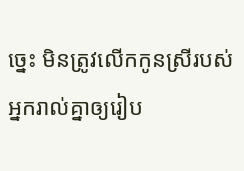ច្នេះ មិនត្រូវលើកកូនស្រីរបស់អ្នករាល់គ្នាឲ្យរៀប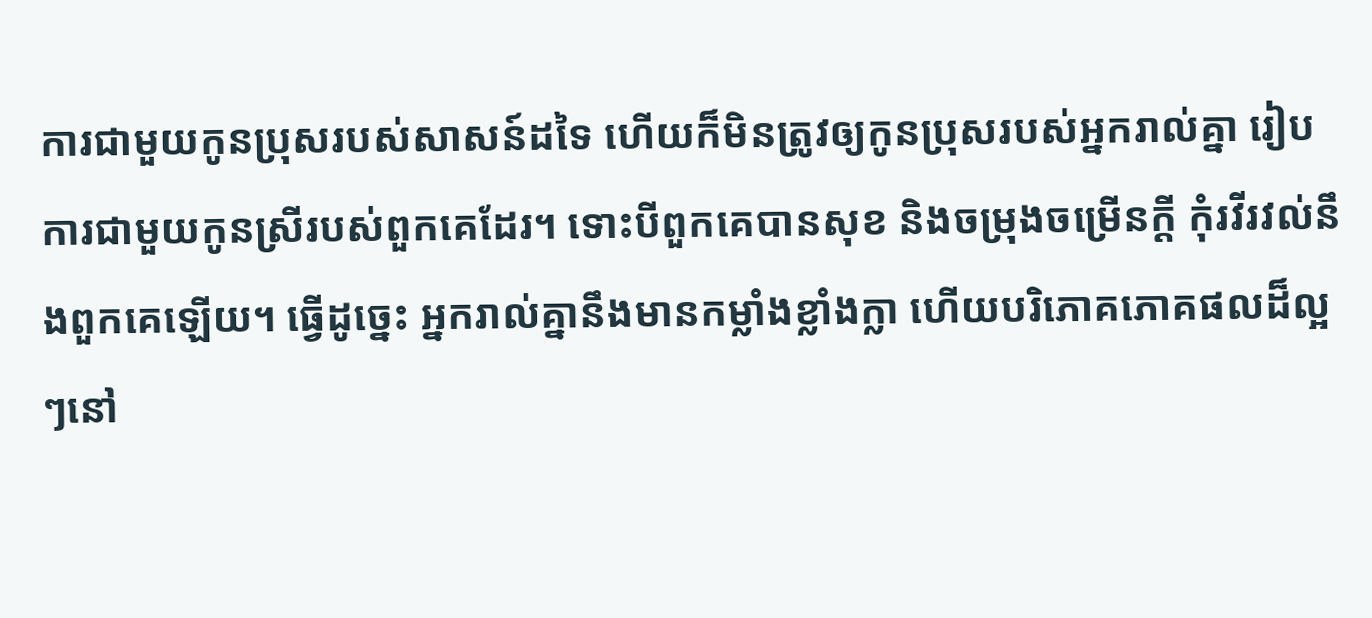ការជាមួយកូនប្រុសរបស់សាសន៍ដទៃ ហើយក៏មិនត្រូវឲ្យកូនប្រុសរបស់អ្នករាល់គ្នា រៀបការជាមួយកូនស្រីរបស់ពួកគេដែរ។ ទោះបីពួកគេបានសុខ និងចម្រុងចម្រើនក្ដី កុំរវីរវល់នឹងពួកគេឡើយ។ ធ្វើដូច្នេះ អ្នករាល់គ្នានឹងមានកម្លាំងខ្លាំងក្លា ហើយបរិភោគភោគផលដ៏ល្អៗនៅ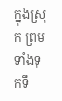ក្នុងស្រុក ព្រមទាំងទុកទឹ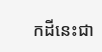កដីនេះជា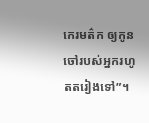កេរមត៌ក ឲ្យកូនចៅរបស់អ្នករហូតតរៀងទៅ”។